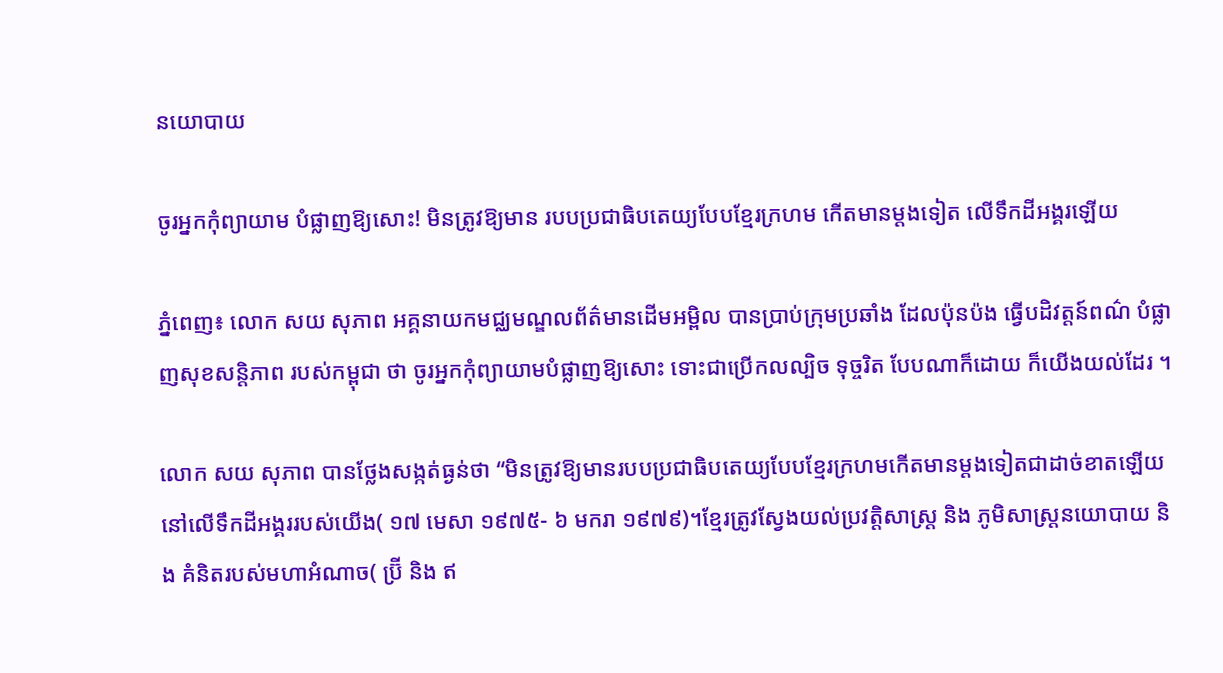នយោបាយ

ចូរអ្នកកុំព្យាយាម បំផ្លាញឱ្យសោះ! មិនត្រូវឱ្យមាន របបប្រជាធិបតេយ្យបែបខ្មែរក្រហម កើតមានម្តងទៀត លើទឹកដីអង្គរឡើយ

ភ្នំពេញ៖ លោក សយ សុភាព អគ្គនាយកមជ្ឈមណ្ឌលព័ត៌មានដើមអម្ពិល បានប្រាប់ក្រុមប្រឆាំង ដែលប៉ុនប៉ង ធ្វើបដិវត្តន៍ពណ៌ បំផ្លាញសុខសន្តិភាព របស់កម្ពុជា ថា ចូរអ្នកកុំព្យាយាមបំផ្លាញឱ្យសោះ ទោះជាប្រើកលល្បិច ទុច្ចរិត បែបណាក៏ដោយ ក៏យើងយល់ដែរ ។

លោក សយ សុភាព បានថ្លែងសង្កត់ធ្ងន់ថា “មិនត្រូវឱ្យមានរបបប្រជាធិបតេយ្យបែបខ្មែរក្រហមកើតមានម្តងទៀតជាដាច់ខាតឡើយនៅលើទឹកដីអង្គររបស់យើង( ១៧ មេសា ១៩៧៥- ៦ មករា ១៩៧៩)។ខ្មែរត្រូវស្វែងយល់ប្រវត្តិសាស្រ្ត និង ភូមិសាស្ត្រនយោបាយ និង គំនិតរបស់មហាអំណាច( ប្រ៊ី និង ឥ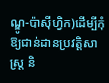ណ្ឌូ-ប៉ាសុីហ្វិក)ដើម្បីកុំឱ្យជាន់ដានប្រវត្តិសាស្ត្រ និ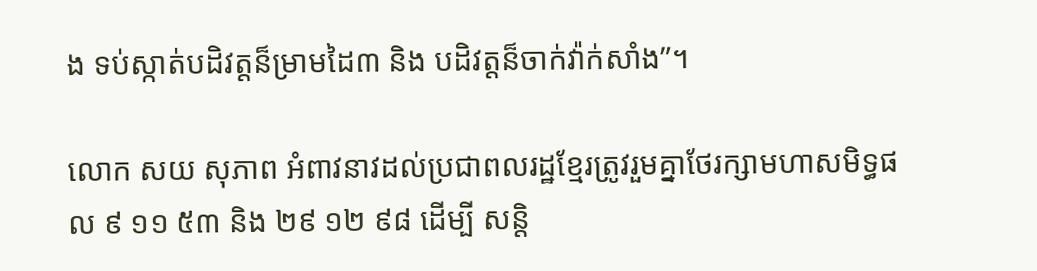ង ទប់ស្កាត់បដិវត្តន៏ម្រាមដៃ៣ និង បដិវត្តន៏ចាក់វ៉ាក់សាំង”។

លោក សយ សុភាព អំពាវនាវដល់ប្រជាពលរដ្ឋខ្មែរត្រូវរួមគ្នាថែរក្សាមហាសមិទ្ធផល ៩ ១១ ៥៣ និង ២៩ ១២ ៩៨ ដើម្បី សន្តិ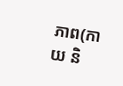ភាព(កាយ និ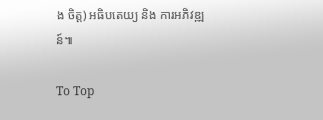ង ចិត្ត) អធិបតេយ្យ និង ការអភិវឌ្ឍន៍៕

To Top